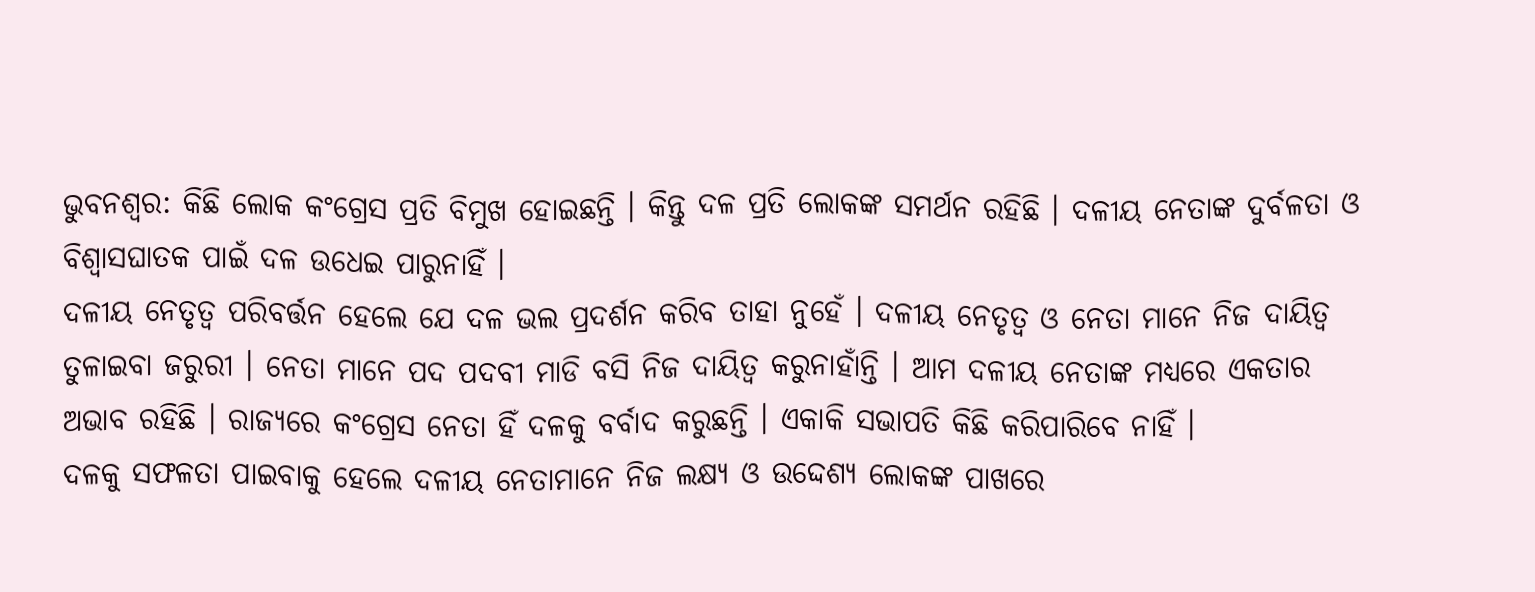ଭୁବନଶ୍ବର: କିଛି ଲୋକ କଂଗ୍ରେସ ପ୍ରତି ବିମୁଖ ହୋଇଛନ୍ତି । କିନ୍ତୁ ଦଳ ପ୍ରତି ଲୋକଙ୍କ ସମର୍ଥନ ରହିଛି । ଦଳୀୟ ନେତାଙ୍କ ଦୁର୍ବଳତା ଓ ବିଶ୍ବାସଘାତକ ପାଇଁ ଦଳ ଉଧେଇ ପାରୁନାହିଁ ।
ଦଳୀୟ ନେତୃତ୍ବ ପରିବର୍ତ୍ତନ ହେଲେ ଯେ ଦଳ ଭଲ ପ୍ରଦର୍ଶନ କରିବ ତାହା ନୁହେଁ । ଦଳୀୟ ନେତୃତ୍ବ ଓ ନେତା ମାନେ ନିଜ ଦାୟିତ୍ବ ତୁଳାଇବା ଜରୁରୀ । ନେତା ମାନେ ପଦ ପଦବୀ ମାଡି ବସି ନିଜ ଦାୟିତ୍ବ କରୁନାହାଁନ୍ତି । ଆମ ଦଳୀୟ ନେତାଙ୍କ ମଧ୍ୟରେ ଏକତାର ଅଭାବ ରହିଛି । ରାଜ୍ୟରେ କଂଗ୍ରେସ ନେତା ହିଁ ଦଳକୁ ବର୍ବାଦ କରୁଛନ୍ତି । ଏକାକି ସଭାପତି କିଛି କରିପାରିବେ ନାହିଁ ।
ଦଳକୁ ସଫଳତା ପାଇବାକୁ ହେଲେ ଦଳୀୟ ନେତାମାନେ ନିଜ ଲକ୍ଷ୍ୟ ଓ ଉଦ୍ଦେଶ୍ୟ ଲୋକଙ୍କ ପାଖରେ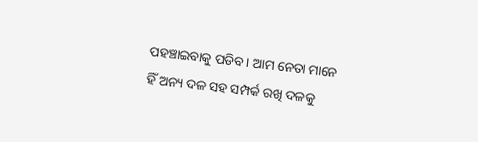ପହଞ୍ଚାଇବାକୁ ପଡିବ । ଆମ ନେତା ମାନେ ହିଁ ଅନ୍ୟ ଦଳ ସହ ସମ୍ପର୍କ ରଖି ଦଳକୁ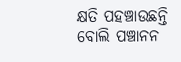କ୍ଷତି ପହଞ୍ଚାଉଛନ୍ତି ବୋଲି ପଞ୍ଚାନନ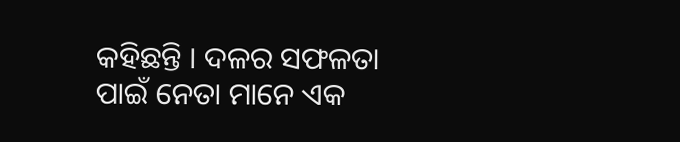କହିଛନ୍ତି । ଦଳର ସଫଳତା ପାଇଁ ନେତା ମାନେ ଏକ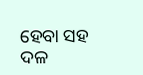ହେବା ସହ ଦଳ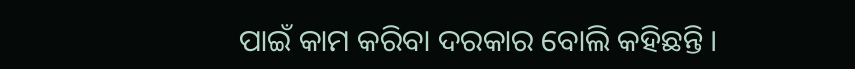ପାଇଁ କାମ କରିବା ଦରକାର ବୋଲି କହିଛନ୍ତି ।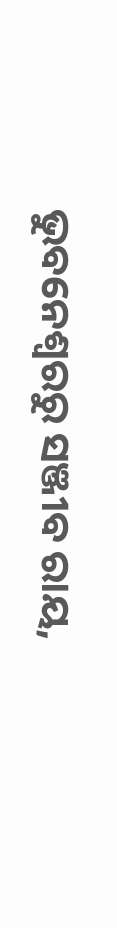ଭୁବନେଶ୍ବରରୁ ସଞ୍ଜୀବ ରାୟ,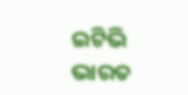ଇଟିଭି ଭାରତ